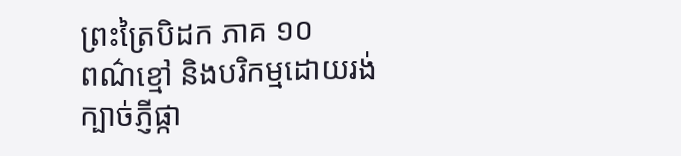ព្រះត្រៃបិដក ភាគ ១០
ពណ៌ខ្មៅ និងបរិកម្មដោយរង់ ក្បាច់ភ្ញីផ្កា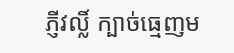ភ្ញីវល្លិ៍ ក្បាច់ធ្មេញម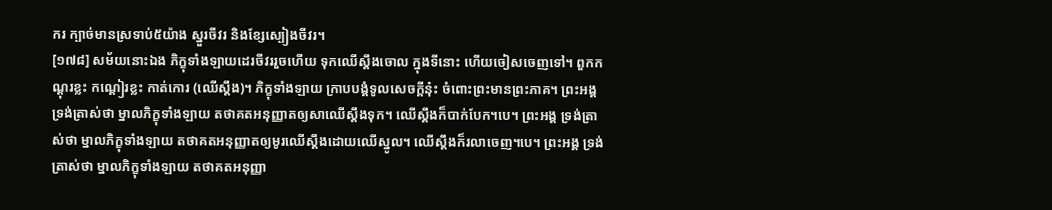ករ ក្បាច់មានស្រទាប់៥យ៉ាង ស្នួរចីវរ និងខ្សែស្បៀងចីវរ។
[១៧៨] សម័យនោះឯង ភិក្ខុទាំងឡាយដេរចីវររួចហើយ ទុកឈើស្តឹងចោល ក្នុងទីនោះ ហើយចៀសចេញទៅ។ ពួកកណ្តុរខ្លះ កណ្តៀរខ្លះ កាត់កោរ (ឈើស្តឹង)។ ភិក្ខុទាំងឡាយ ក្រាបបង្គំទូលសេចក្តីនុ៎ះ ចំពោះព្រះមានព្រះភាគ។ ព្រះអង្គ ទ្រង់ត្រាស់ថា ម្នាលភិក្ខុទាំងឡាយ តថាគតអនុញ្ញាតឲ្យសាឈើស្តឹងទុក។ ឈើស្តឹងក៏បាក់បែក។បេ។ ព្រះអង្គ ទ្រង់ត្រាស់ថា ម្នាលភិក្ខុទាំងឡាយ តថាគតអនុញ្ញាតឲ្យមូរឈើស្តឹងដោយឈើស្នូល។ ឈើស្តឹងក៏រលាចេញ។បេ។ ព្រះអង្គ ទ្រង់ត្រាស់ថា ម្នាលភិក្ខុទាំងឡាយ តថាគតអនុញ្ញា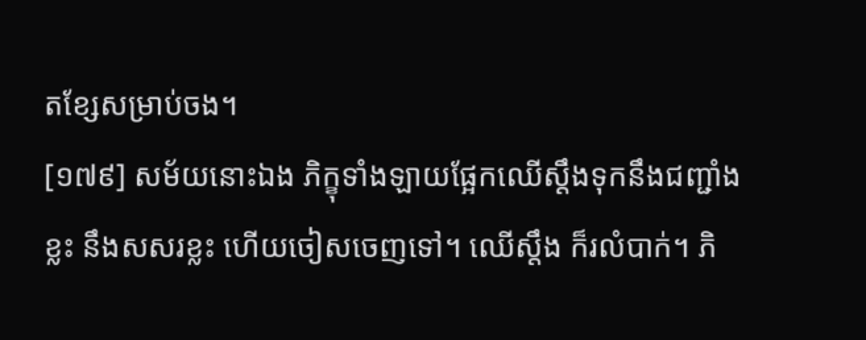តខ្សែសម្រាប់ចង។
[១៧៩] សម័យនោះឯង ភិក្ខុទាំងឡាយផ្អែកឈើស្តឹងទុកនឹងជញ្ជាំងខ្លះ នឹងសសរខ្លះ ហើយចៀសចេញទៅ។ ឈើស្តឹង ក៏រលំបាក់។ ភិ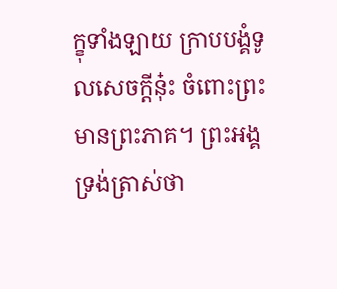ក្ខុទាំងឡាយ ក្រាបបង្គំទូលសេចក្តីនុ៎ះ ចំពោះព្រះមានព្រះភាគ។ ព្រះអង្គ ទ្រង់ត្រាស់ថា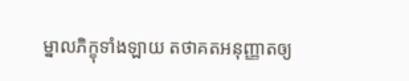ម្នាលភិក្ខុទាំងឡាយ តថាគតអនុញ្ញាតឲ្យ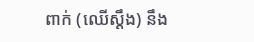ពាក់ (ឈើស្តឹង) នឹង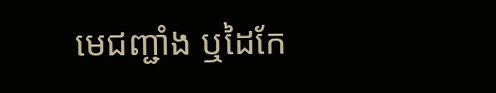មេជញ្ជាំង ឬដៃកែ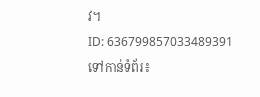វ។
ID: 636799857033489391
ទៅកាន់ទំព័រ៖